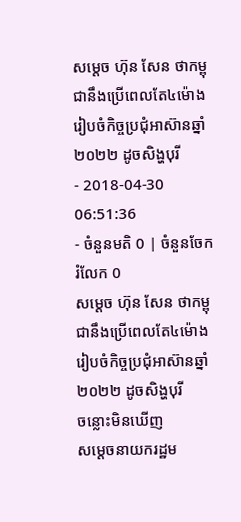សម្តេច ហ៊ុន សែន ថាកម្ពុជានឹងប្រើពេលតែ៤ម៉ោង រៀបចំកិច្ចប្រជុំអាស៊ានឆ្នាំ២០២២ ដូចសិង្ហបុរី
- 2018-04-30 06:51:36
- ចំនួនមតិ 0 | ចំនួនចែករំលែក 0
សម្តេច ហ៊ុន សែន ថាកម្ពុជានឹងប្រើពេលតែ៤ម៉ោង រៀបចំកិច្ចប្រជុំអាស៊ានឆ្នាំ២០២២ ដូចសិង្ហបុរី
ចន្លោះមិនឃើញ
សម្តេចនាយករដ្ឋម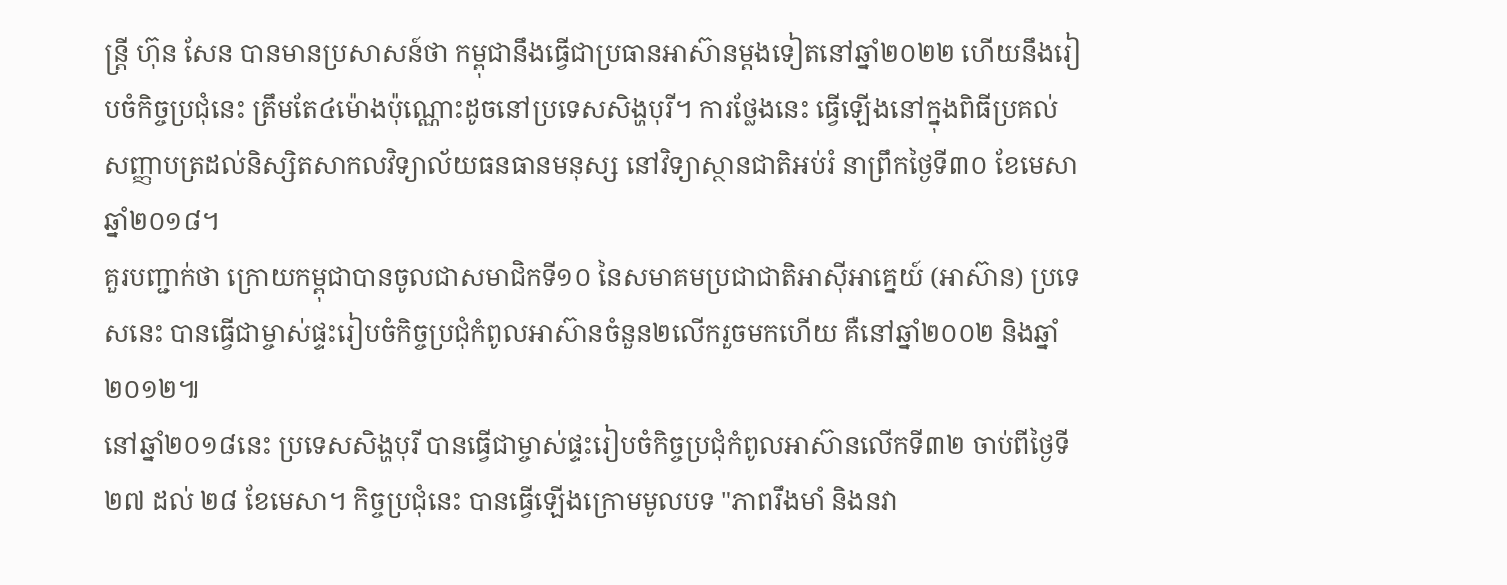ន្រ្តី ហ៊ុន សែន បានមានប្រសាសន៍ថា កម្ពុជានឹងធ្វើជាប្រធានអាស៊ានម្តងទៀតនៅឆ្នាំ២០២២ ហើយនឹងរៀបចំកិច្ចប្រជុំនេះ ត្រឹមតែ៤ម៉ោងប៉ុណ្ណោះដូចនៅប្រទេសសិង្ហបុរី។ ការថ្លែងនេះ ធ្វើឡើងនៅក្នុងពិធីប្រគល់សញ្ញាបត្រដល់និស្សិតសាកលវិទ្យាល័យធនធានមនុស្ស នៅវិទ្យាស្ថានជាតិអប់រំ នាព្រឹកថ្ងៃទី៣០ ខែមេសា ឆ្នាំ២០១៨។
គួរបញ្ជាក់ថា ក្រោយកម្ពុជាបានចូលជាសមាជិកទី១០ នៃសមាគមប្រជាជាតិអាស៊ីអាគ្នេយ៍ (អាស៊ាន) ប្រទេសនេះ បានធ្វើជាម្ចាស់ផ្ទះរៀបចំកិច្ចប្រជុំកំពូលអាស៊ានចំនួន២លើករួចមកហើយ គឺនៅឆ្នាំ២០០២ និងឆ្នាំ២០១២៕
នៅឆ្នាំ២០១៨នេះ ប្រទេសសិង្ហបុរី បានធ្វើជាម្ចាស់ផ្ទះរៀបចំកិច្ចប្រជុំកំពូលអាស៊ានលើកទី៣២ ចាប់ពីថ្ងៃទី២៧ ដល់ ២៨ ខែមេសា។ កិច្ចប្រជុំនេះ បានធ្វើឡើងក្រោមមូលបទ "ភាពរឹងមាំ និងនវា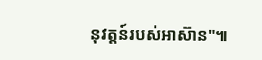នុវត្តន៍របស់អាស៊ាន"៕